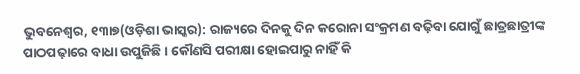ଭୁବନେଶ୍ୱର, ୧୩ା୭(ଓଡ଼ିଶା ଭାସ୍କର): ରାଜ୍ୟରେ ଦିନକୁ ଦିନ କରୋନା ସଂକ୍ରମଣ ବଢ଼ିବା ଯୋଗୁଁ ଛାତ୍ରଛାତ୍ରୀଙ୍କ ପାଠପଢ଼ାରେ ବାଧା ଉପୁଜିଛି । କୌଣସି ପରୀକ୍ଷା ହୋଇପାରୁ ନାହିଁ କି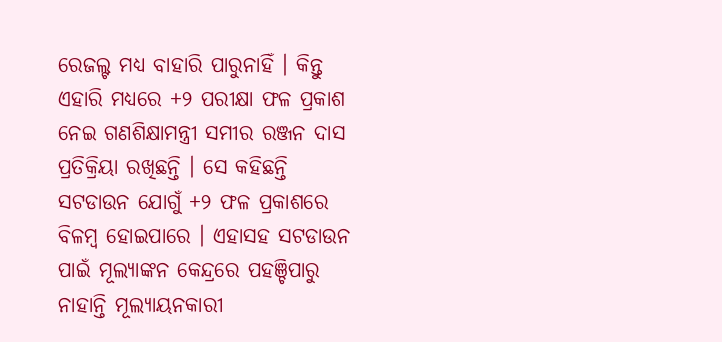ରେଜଲ୍ଟ ମଧ୍ୟ ବାହାରି ପାରୁନାହିଁ । କିନ୍ତୁ ଏହାରି ମଧ୍ୟରେ +୨ ପରୀକ୍ଷା ଫଳ ପ୍ରକାଶ ନେଇ ଗଣଶିକ୍ଷାମନ୍ତ୍ରୀ ସମୀର ରଞ୍ଜନ ଦାସ ପ୍ରତିକ୍ରିୟା ରଖିଛନ୍ତି । ସେ କହିଛନ୍ତି ସଟଡାଉନ ଯୋଗୁଁ +୨ ଫଳ ପ୍ରକାଶରେ ବିଳମ୍ବ ହୋଇପାରେ । ଏହାସହ ସଟଡାଉନ ପାଇଁ ମୂଲ୍ୟାଙ୍କନ କେନ୍ଦ୍ରରେ ପହଞ୍ଚିପାରୁ ନାହାନ୍ତି ମୂଲ୍ୟାୟନକାରୀ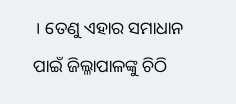। ତେଣୁ ଏହାର ସମାଧାନ ପାଇଁ ଜିଲ୍ଳାପାଳଙ୍କୁ ଚିଠି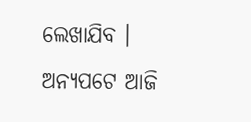ଲେଖାଯିବ ।
ଅନ୍ୟପଟେ ଆଜି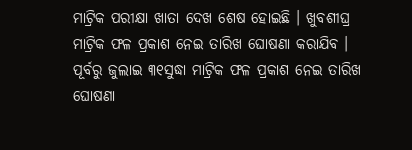ମାଟ୍ରିକ ପରୀକ୍ଷା ଖାତା ଦେଖ ଶେଷ ହୋଇଛି । ଖୁବଶୀଘ୍ର ମାଟ୍ରିକ ଫଳ ପ୍ରକାଶ ନେଇ ତାରିଖ ଘୋଷଣା କରାଯିବ । ପୂର୍ବରୁ ଜୁଲାଇ ୩୧ସୁଦ୍ଧା ମାଟ୍ରିକ ଫଳ ପ୍ରକାଶ ନେଇ ତାରିଖ ଘୋଷଣା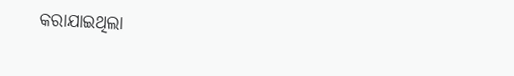କରାଯାଇଥିଲା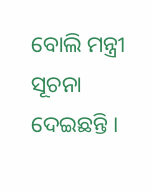ବୋଲି ମନ୍ତ୍ରୀ ସୂଚନା ଦେଇଛନ୍ତି ।